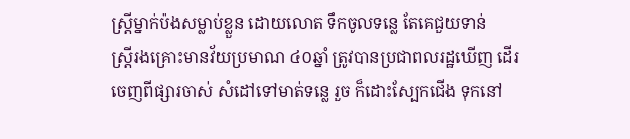ស្ត្រីម្នាក់ប៉ងសម្លាប់ខ្លួន ដោយលោត ទឹកចូលទន្លេ តែគេជួយទាន់
ស្ត្រីរងគ្រោះមានវ័យប្រមាណ ៤០ឆ្នាំ ត្រូវបានប្រជាពលរដ្ឋឃើញ ដើរចេញពីផ្សារចាស់ សំដៅទៅមាត់ទន្លេ រួច ក៏ដោះស្បែកជើង ទុកនៅ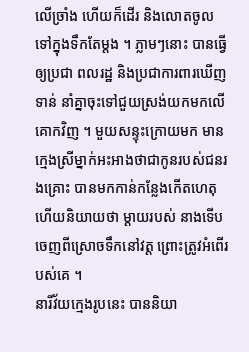លើច្រាំង ហើយក៏ដើរ និងលោតចូលទៅក្នុងទឹកតែម្តង ។ ភ្លាមៗនោះ បានធ្វើឲ្យប្រជា ពលរដ្ឋ និងប្រជាការពារឃើញទាន់ នាំគ្នាចុះទៅជួយស្រង់យកមកលើគោកវិញ ។ មួយសន្ទុះក្រោយមក មាន ក្មេងស្រីម្នាក់អះអាងថាជាកូនរបស់ជនរងគ្រោះ បានមកកាន់កន្លែងកើតហេតុ ហើយនិយាយថា ម្តាយរបស់ នាងទើបចេញពីស្រោចទឹកនៅវត្ត ព្រោះត្រូវអំពើរបស់គេ ។
នារីវ័យក្មេងរូបនេះ បាននិយា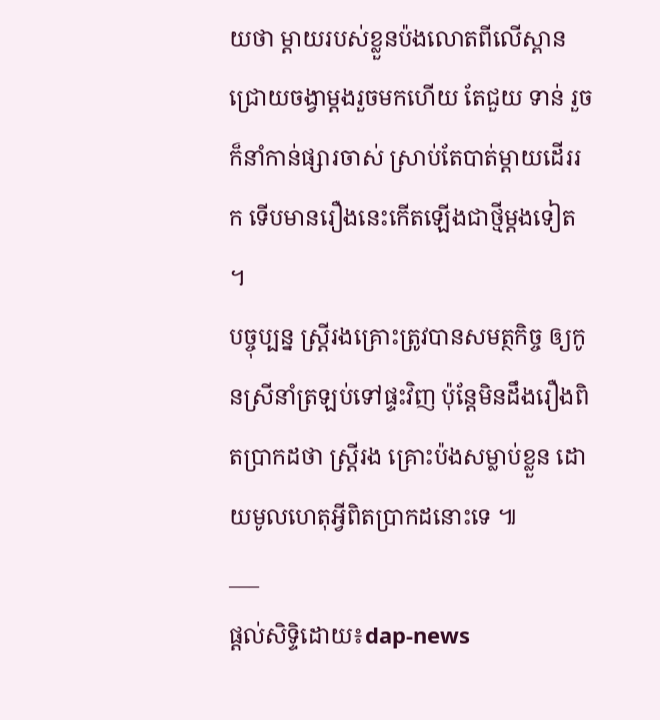យថា ម្តាយរបស់ខ្លួនប៉ងលោតពីលើស្ពានជ្រោយចង្វាម្តងរួចមកហើយ តែជួយ ទាន់ រួចក៏នាំកាន់ផ្សារចាស់ ស្រាប់តែបាត់ម្តាយដើររក ទើបមានរឿងនេះកើតឡើងជាថ្មីម្តងទៀត ។
បច្ចុប្បន្ន ស្ត្រីរងគ្រោះត្រូវបានសមត្ថកិច្ច ឲ្យកូនស្រីនាំត្រឡប់ទៅផ្ទះវិញ ប៉ុន្តែមិនដឹងរឿងពិតប្រាកដថា ស្ត្រីរង គ្រោះប៉ងសម្លាប់ខ្លួន ដោយមូលហេតុអ្វីពិតប្រាកដនោះទេ ៕
___
ផ្តល់សិទ្ទិដោយ៖dap-news